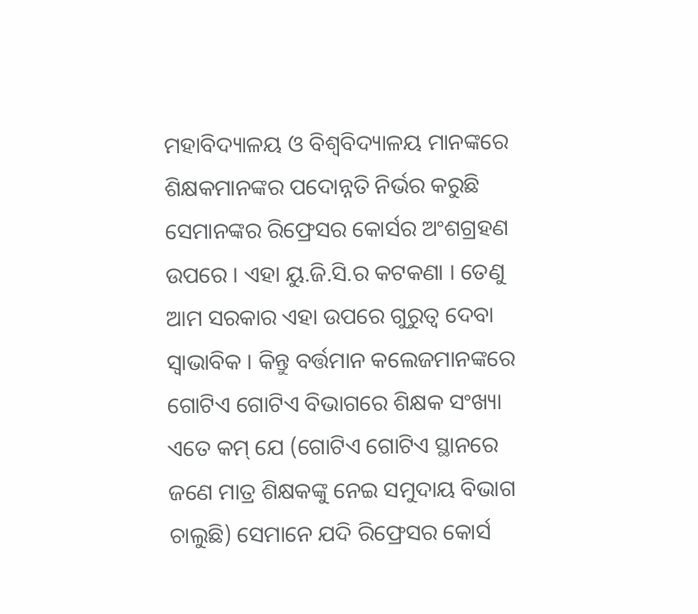ମହାବିଦ୍ୟାଳୟ ଓ ବିଶ୍ୱବିଦ୍ୟାଳୟ ମାନଙ୍କରେ ଶିକ୍ଷକମାନଙ୍କର ପଦୋନ୍ନତି ନିର୍ଭର କରୁଛି ସେମାନଙ୍କର ରିଫ୍ରେସର କୋର୍ସର ଅଂଶଗ୍ରହଣ ଉପରେ । ଏହା ୟୁ.ଜି.ସି.ର କଟକଣା । ତେଣୁ ଆମ ସରକାର ଏହା ଉପରେ ଗୁରୁତ୍ୱ ଦେବା ସ୍ୱାଭାବିକ । କିନ୍ତୁ ବର୍ତ୍ତମାନ କଲେଜମାନଙ୍କରେ ଗୋଟିଏ ଗୋଟିଏ ବିଭାଗରେ ଶିକ୍ଷକ ସଂଖ୍ୟା ଏତେ କମ୍ ଯେ (ଗୋଟିଏ ଗୋଟିଏ ସ୍ଥାନରେ ଜଣେ ମାତ୍ର ଶିକ୍ଷକଙ୍କୁ ନେଇ ସମୁଦାୟ ବିଭାଗ ଚାଲୁଛି) ସେମାନେ ଯଦି ରିଫ୍ରେସର କୋର୍ସ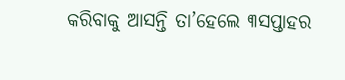କରିବାକୁ ଆସନ୍ତି ତା’ହେଲେ ୩ସପ୍ତାହର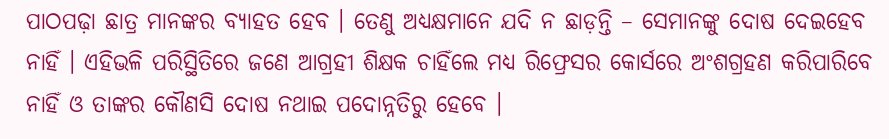ପାଠପଢ଼ା ଛାତ୍ର ମାନଙ୍କର ବ୍ୟାହତ ହେବ । ତେଣୁ ଅଧ୍ୟକ୍ଷମାନେ ଯଦି ନ ଛାଡ଼ନ୍ତି – ସେମାନଙ୍କୁ ଦୋଷ ଦେଇହେବ ନାହିଁ । ଏହିଭଳି ପରିସ୍ଥିତିରେ ଜଣେ ଆଗ୍ରହୀ ଶିକ୍ଷକ ଚାହିଁଲେ ମଧ୍ୟ ରିଫ୍ରେସର କୋର୍ସରେ ଅଂଶଗ୍ରହଣ କରିପାରିବେ ନାହିଁ ଓ ତାଙ୍କର କୌଣସି ଦୋଷ ନଥାଇ ପଦୋନ୍ନତିରୁ ହେବେ ।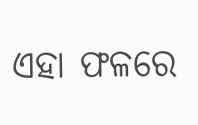ଏହା ଫଳରେ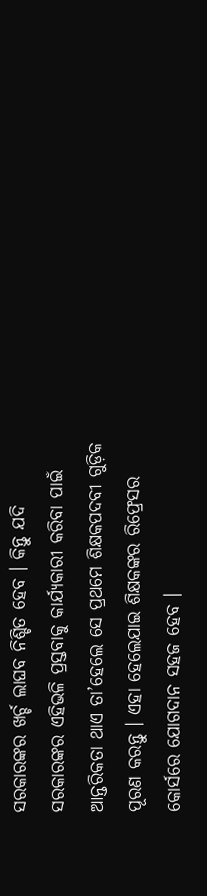ସରକାରଙ୍କର ଖର୍ଚ୍ଚ ଲାଘବ ନିଶ୍ଚିତ ହେବ । କିନ୍ତୁ ଯଦି ସରକାରଙ୍କର ଏହିଭଳି ପ୍ରସ୍ତବାକୁ କାର୍ଯ୍ୟକାରୀ କରିବା ପାଇଁ ଆନ୍ତରିକତା ଥାଏ ତା’ହେଲେ ସେ ପ୍ରଥମେ ଶିକ୍ଷକପଦବୀ ଗୁଡ଼ିକ ପୂରଣ କରନ୍ତୁ । ଏହା ହେଲେଯାଇ ଶିକ୍ଷକଙ୍କର ରିଫ୍ରେସର କୋର୍ସରେ ଯୋଗଦାନ ସହଜ ହେବ ।